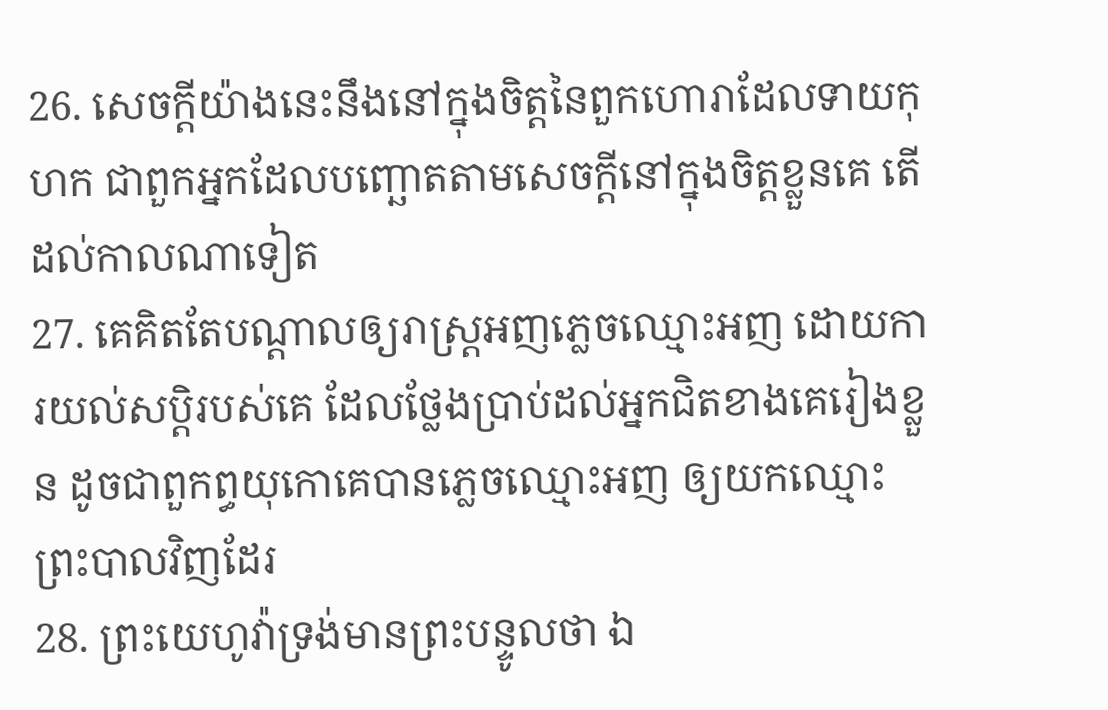26. សេចក្តីយ៉ាងនេះនឹងនៅក្នុងចិត្តនៃពួកហោរាដែលទាយកុហក ជាពួកអ្នកដែលបញ្ឆោតតាមសេចក្តីនៅក្នុងចិត្តខ្លួនគេ តើដល់កាលណាទៀត
27. គេគិតតែបណ្តាលឲ្យរាស្ត្រអញភ្លេចឈ្មោះអញ ដោយការយល់សប្តិរបស់គេ ដែលថ្លែងប្រាប់ដល់អ្នកជិតខាងគេរៀងខ្លួន ដូចជាពួកព្ធយុកោគេបានភ្លេចឈ្មោះអញ ឲ្យយកឈ្មោះព្រះបាលវិញដែរ
28. ព្រះយេហូវ៉ាទ្រង់មានព្រះបន្ទូលថា ឯ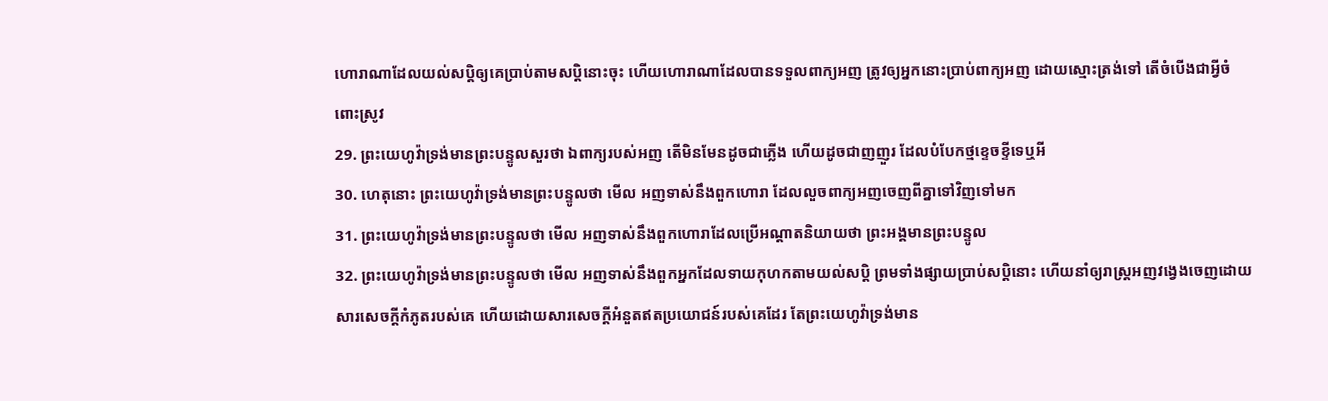ហោរាណាដែលយល់សប្តិឲ្យគេប្រាប់តាមសប្តិនោះចុះ ហើយហោរាណាដែលបានទទួលពាក្យអញ ត្រូវឲ្យអ្នកនោះប្រាប់ពាក្យអញ ដោយស្មោះត្រង់ទៅ តើចំបើងជាអ្វីចំពោះស្រូវ
29. ព្រះយេហូវ៉ាទ្រង់មានព្រះបន្ទូលសួរថា ឯពាក្យរបស់អញ តើមិនមែនដូចជាភ្លើង ហើយដូចជាញញួរ ដែលបំបែកថ្មខ្ទេចខ្ទីទេឬអី
30. ហេតុនោះ ព្រះយេហូវ៉ាទ្រង់មានព្រះបន្ទូលថា មើល អញទាស់នឹងពួកហោរា ដែលលួចពាក្យអញចេញពីគ្នាទៅវិញទៅមក
31. ព្រះយេហូវ៉ាទ្រង់មានព្រះបន្ទូលថា មើល អញទាស់នឹងពួកហោរាដែលប្រើអណ្តាតនិយាយថា ព្រះអង្គមានព្រះបន្ទូល
32. ព្រះយេហូវ៉ាទ្រង់មានព្រះបន្ទូលថា មើល អញទាស់នឹងពួកអ្នកដែលទាយកុហកតាមយល់សប្តិ ព្រមទាំងផ្សាយប្រាប់សប្តិនោះ ហើយនាំឲ្យរាស្ត្រអញវង្វេងចេញដោយសារសេចក្តីកំភូតរបស់គេ ហើយដោយសារសេចក្តីអំនួតឥតប្រយោជន៍របស់គេដែរ តែព្រះយេហូវ៉ាទ្រង់មាន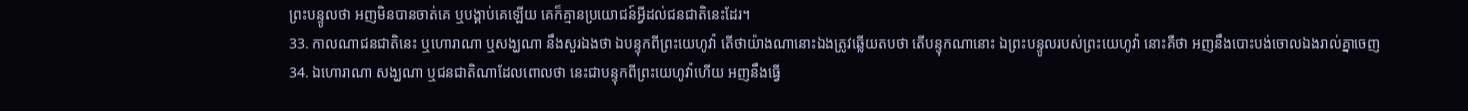ព្រះបន្ទូលថា អញមិនបានចាត់គេ ឬបង្គាប់គេឡើយ គេក៏គ្មានប្រយោជន៍អ្វីដល់ជនជាតិនេះដែរ។
33. កាលណាជនជាតិនេះ ឬហោរាណា ឬសង្ឃណា នឹងសួរឯងថា ឯបន្ទុកពីព្រះយេហូវ៉ា តើថាយ៉ាងណានោះឯងត្រូវឆ្លើយតបថា តើបន្ទុកណានោះ ឯព្រះបន្ទូលរបស់ព្រះយេហូវ៉ា នោះគឺថា អញនឹងបោះបង់ចោលឯងរាល់គ្នាចេញ
34. ឯហោរាណា សង្ឃណា ឬជនជាតិណាដែលពោលថា នេះជាបន្ទុកពីព្រះយេហូវ៉ាហើយ អញនឹងធ្វើ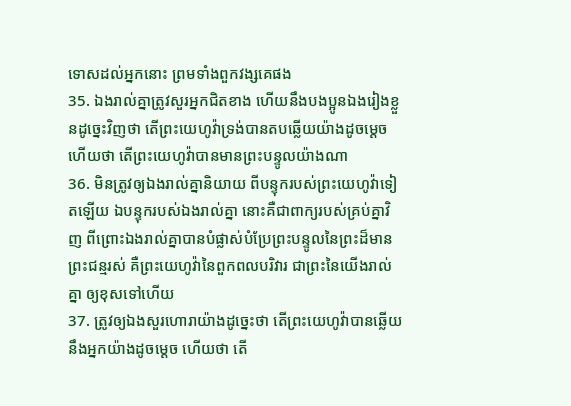ទោសដល់អ្នកនោះ ព្រមទាំងពួកវង្សគេផង
35. ឯងរាល់គ្នាត្រូវសួរអ្នកជិតខាង ហើយនឹងបងប្អូនឯងរៀងខ្លួនដូច្នេះវិញថា តើព្រះយេហូវ៉ាទ្រង់បានតបឆ្លើយយ៉ាងដូចម្តេច ហើយថា តើព្រះយេហូវ៉ាបានមានព្រះបន្ទូលយ៉ាងណា
36. មិនត្រូវឲ្យឯងរាល់គ្នានិយាយ ពីបន្ទុករបស់ព្រះយេហូវ៉ាទៀតឡើយ ឯបន្ទុករបស់ឯងរាល់គ្នា នោះគឺជាពាក្យរបស់គ្រប់គ្នាវិញ ពីព្រោះឯងរាល់គ្នាបានបំផ្លាស់បំប្រែព្រះបន្ទូលនៃព្រះដ៏មានព្រះជន្មរស់ គឺព្រះយេហូវ៉ានៃពួកពលបរិវារ ជាព្រះនៃយើងរាល់គ្នា ឲ្យខុសទៅហើយ
37. ត្រូវឲ្យឯងសួរហោរាយ៉ាងដូច្នេះថា តើព្រះយេហូវ៉ាបានឆ្លើយនឹងអ្នកយ៉ាងដូចម្តេច ហើយថា តើ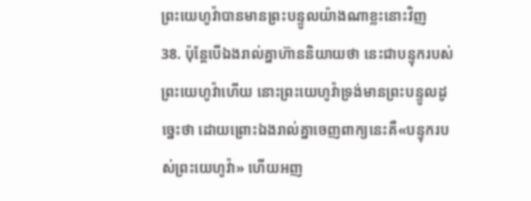ព្រះយេហូវ៉ាបានមានព្រះបន្ទូលយ៉ាងណាខ្លះនោះវិញ
38. ប៉ុន្តែបើឯងរាល់គ្នាហ៊ាននិយាយថា នេះជាបន្ទុករបស់ព្រះយេហូវ៉ាហើយ នោះព្រះយេហូវ៉ាទ្រង់មានព្រះបន្ទូលដូច្នេះថា ដោយព្រោះឯងរាល់គ្នាចេញពាក្យនេះគឺ«បន្ទុករបស់ព្រះយេហូវ៉ា» ហើយអញ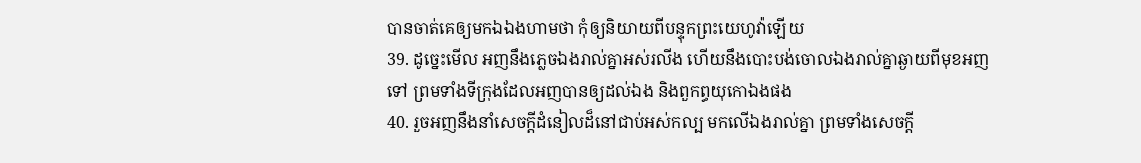បានចាត់គេឲ្យមកឯឯងហាមថា កុំឲ្យនិយាយពីបន្ទុកព្រះយេហូវ៉ាឡើយ
39. ដូច្នេះមើល អញនឹងភ្លេចឯងរាល់គ្នាអស់រលីង ហើយនឹងបោះបង់ចោលឯងរាល់គ្នាឆ្ងាយពីមុខអញទៅ ព្រមទាំងទីក្រុងដែលអញបានឲ្យដល់ឯង និងពួកព្ធយុកោឯងផង
40. រួចអញនឹងនាំសេចក្តីដំនៀលដ៏នៅជាប់អស់កល្ប មកលើឯងរាល់គ្នា ព្រមទាំងសេចក្តី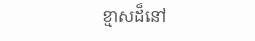ខ្មាសដ៏នៅ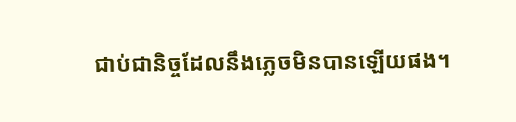ជាប់ជានិច្ចដែលនឹងភ្លេចមិនបានឡើយផង។